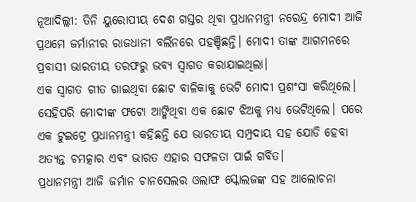ନୂଆଦିଲ୍ଲୀ: ତିନି ୟୁରୋପୀୟ ଦେଶ ଗସ୍ତର ଥିବା ପ୍ରଧାନମନ୍ତ୍ରୀ ନରେନ୍ଦ୍ର ମୋଦୀ ଆଜି ପ୍ରଥମେ ଜର୍ମାନୀର ରାଜଧାନୀ ବର୍ଲିନରେ ପହଞ୍ଚିଛନ୍ତି। ମୋଦୀ ତାଙ୍କ ଆଗମନରେ ପ୍ରବାସୀ ଭାରତୀୟ ତରଫରୁ ଭବ୍ୟ ସ୍ୱାଗତ କରାଯାଇଥିଲା।
ଏକ ସ୍ବାଗତ ଗୀତ ଗାଇଥିବା ଛୋଟ ବାଳିକାକୁ ଭେଟି ମୋଦୀ ପ୍ରଶଂସା କରିଥିଲେ। ସେହିପରି ମୋଦୀଙ୍କ ଫଟୋ ଆଙ୍କିଥିବା ଏକ ଛୋଟ ଝିଅକୁ ମଧ୍ୟ ଭେଟିଥିଲେ। ପରେ ଏକ ଟୁଇଟ୍ରେ ପ୍ରଧାନମନ୍ତ୍ରୀ କହିଛନ୍ତି ଯେ ଭାରତୀୟ ସମ୍ପ୍ରଦାୟ ସହ ଯୋଡି ହେବା ଅତ୍ୟନ୍ତ ଚମତ୍କାର ଏବଂ ଭାରତ ଏହାର ସଫଳତା ପାଇଁ ଗର୍ବିତ।
ପ୍ରଧାନମନ୍ତ୍ରୀ ଆଜି ଜର୍ମାନ ଚାନସେଲର ଓଲାଫ ସ୍କୋଲଜଙ୍କ ସହ ଆଲୋଚନା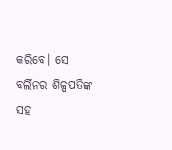କରିବେ। ସେ ବର୍ଲିନର ଶିଳ୍ପପତିଙ୍କ ସହ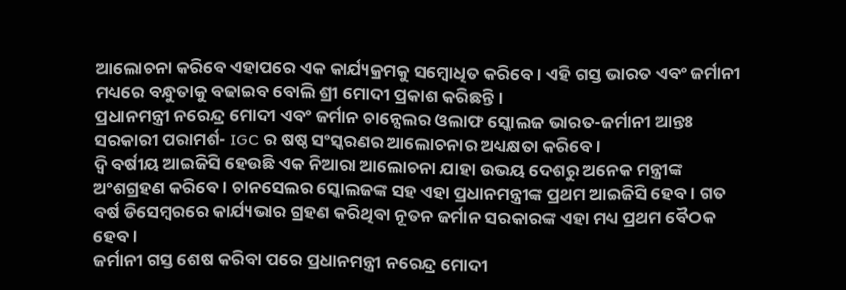ଆଲୋଚନା କରିବେ ଏହାପରେ ଏକ କାର୍ଯ୍ୟକ୍ରମକୁ ସମ୍ବୋଧିତ କରିବେ। ଏହି ଗସ୍ତ ଭାରତ ଏବଂ ଜର୍ମାନୀ ମଧ୍ୟରେ ବନ୍ଧୁତାକୁ ବଢାଇବ ବୋଲି ଶ୍ରୀ ମୋଦୀ ପ୍ରକାଶ କରିଛନ୍ତି।
ପ୍ରଧାନମନ୍ତ୍ରୀ ନରେନ୍ଦ୍ର ମୋଦୀ ଏବଂ ଜର୍ମାନ ଚାନ୍ସେଲର ଓଲାଫ ସ୍କୋଲଜ ଭାରତ-ଜର୍ମାନୀ ଆନ୍ତଃ ସରକାରୀ ପରାମର୍ଶ- IGC ର ଷଷ୍ଠ ସଂସ୍କରଣର ଆଲୋଚନାର ଅଧ୍ୟକ୍ଷତା କରିବେ।
ଦ୍ୱି ବର୍ଷୀୟ ଆଇଜିସି ହେଉଛି ଏକ ନିଆରା ଆଲୋଚନା ଯାହା ଉଭୟ ଦେଶରୁ ଅନେକ ମନ୍ତ୍ରୀଙ୍କ ଅଂଶଗ୍ରହଣ କରିବେ। ଚାନସେଲର ସ୍କୋଲଜଙ୍କ ସହ ଏହା ପ୍ରଧାନମନ୍ତ୍ରୀଙ୍କ ପ୍ରଥମ ଆଇଜିସି ହେବ। ଗତ ବର୍ଷ ଡିସେମ୍ବରରେ କାର୍ଯ୍ୟଭାର ଗ୍ରହଣ କରିଥିବା ନୂତନ ଜର୍ମାନ ସରକାରଙ୍କ ଏହା ମଧ୍ୟ ପ୍ରଥମ ବୈଠକ ହେବ।
ଜର୍ମାନୀ ଗସ୍ତ ଶେଷ କରିବା ପରେ ପ୍ରଧାନମନ୍ତ୍ରୀ ନରେନ୍ଦ୍ର ମୋଦୀ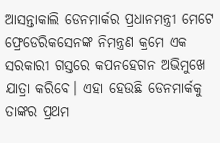ଆସନ୍ତାକାଲି ଡେନମାର୍କର ପ୍ରଧାନମନ୍ତ୍ରୀ ମେଟେ ଫ୍ରେଡେରିକସେନଙ୍କ ନିମନ୍ତ୍ରଣ କ୍ରମେ ଏକ ସରକାରୀ ଗସ୍ତରେ କପନହେଗନ ଅଭିମୁଖେ ଯାତ୍ରା କରିବେ। ଏହା ହେଉଛି ଡେନମାର୍କକୁ ତାଙ୍କର ପ୍ରଥମ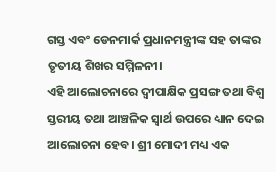ଗସ୍ତ ଏବଂ ଡେନମାର୍କ ପ୍ରଧାନମନ୍ତ୍ରୀଙ୍କ ସହ ତାଙ୍କର ତୃତୀୟ ଶିଖର ସମ୍ମିଳନୀ।
ଏହି ଆଲୋଚନାରେ ଦ୍ବୀପାକ୍ଷିକ ପ୍ରସଙ୍ଗ ତଥା ବିଶ୍ବ ସ୍ତରୀୟ ତଥା ଆଞ୍ଚଳିକ ସ୍ୱାର୍ଥ ଉପରେ ଧ୍ୟାନ ଦେଇ ଆଲୋଚନା ହେବ। ଶ୍ରୀ ମୋଦୀ ମଧ୍ୟ ଏକ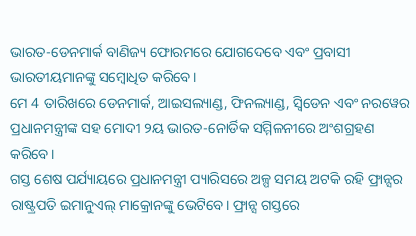ଭାରତ-ଡେନମାର୍କ ବାଣିଜ୍ୟ ଫୋରମରେ ଯୋଗଦେବେ ଏବଂ ପ୍ରବାସୀ ଭାରତୀୟମାନଙ୍କୁ ସମ୍ବୋଧିତ କରିବେ।
ମେ 4 ତାରିଖରେ ଡେନମାର୍କ, ଆଇସଲ୍ୟାଣ୍ଡ, ଫିନଲ୍ୟାଣ୍ଡ, ସ୍ୱିଡେନ ଏବଂ ନରୱେର ପ୍ରଧାନମନ୍ତ୍ରୀଙ୍କ ସହ ମୋଦୀ ୨ୟ ଭାରତ-ନୋର୍ଡିକ ସମ୍ମିଳନୀରେ ଅଂଶଗ୍ରହଣ କରିବେ।
ଗସ୍ତ ଶେଷ ପର୍ଯ୍ୟାୟରେ ପ୍ରଧାନମନ୍ତ୍ରୀ ପ୍ୟାରିସରେ ଅଳ୍ପ ସମୟ ଅଟକି ରହି ଫ୍ରାନ୍ସର ରାଷ୍ଟ୍ରପତି ଇମାନୁଏଲ୍ ମାକ୍ରୋନଙ୍କୁ ଭେଟିବେ। ଫ୍ରାନ୍ସ ଗସ୍ତରେ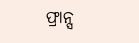ଫ୍ରାନ୍ସ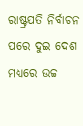ରାଷ୍ଟ୍ରପତି ନିର୍ବାଚନ ପରେ ଦୁଇ ଦେଶ ମଧ୍ୟରେ ଉଚ୍ଚ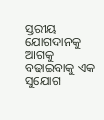ସ୍ତରୀୟ ଯୋଗଦାନକୁ ଆଗକୁ ବଢାଇବାକୁ ଏକ ସୁଯୋଗ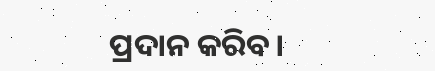ପ୍ରଦାନ କରିବ।